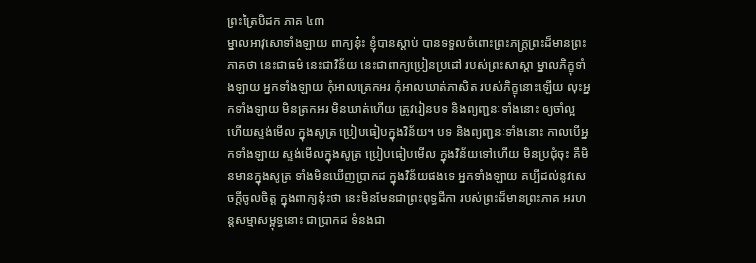ព្រះត្រៃបិដក ភាគ ៤៣
ម្នាលអាវុសោទាំងឡាយ ពាក្យនុ៎ះ ខ្ញុំបានស្តាប់ បានទទួលចំពោះព្រះភក្រ្តព្រះដ៏មានព្រះភាគថា នេះជាធម៌ នេះជាវិន័យ នេះជាពាក្យប្រៀនប្រដៅ របស់ព្រះសាស្តា ម្នាលភិក្ខុទាំងឡាយ អ្នកទាំងឡាយ កុំអាលត្រេកអរ កុំអាលឃាត់ភាសិត របស់ភិក្ខុនោះឡើយ លុះអ្នកទាំងឡាយ មិនត្រកអរ មិនឃាត់ហើយ ត្រូវរៀនបទ និងព្យញ្ជនៈទាំងនោះ ឲ្យចាំល្អ ហើយស្ទង់មើល ក្នុងសូត្រ ប្រៀបធៀបក្នុងវិន័យ។ បទ និងព្យញ្ជនៈទាំងនោះ កាលបើអ្នកទាំងឡាយ ស្ទង់មើលក្នុងសូត្រ ប្រៀបធៀបមើល ក្នុងវិន័យទៅហើយ មិនប្រជុំចុះ គឺមិនមានក្នុងសូត្រ ទាំងមិនឃើញប្រាកដ ក្នុងវិន័យផងទេ អ្នកទាំងឡាយ គប្បីដល់នូវសេចក្តីចូលចិត្ត ក្នុងពាក្យនុ៎ះថា នេះមិនមែនជាព្រះពុទ្ធដីកា របស់ព្រះដ៏មានព្រះភាគ អរហន្តសម្មាសម្ពុទ្ធនោះ ជាប្រាកដ ទំនងជា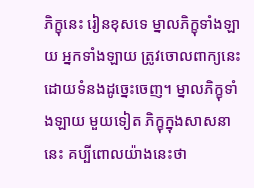ភិក្ខុនេះ រៀនខុសទេ ម្នាលភិក្ខុទាំងឡាយ អ្នកទាំងឡាយ ត្រូវចោលពាក្យនេះ ដោយទំនងដូច្នេះចេញ។ ម្នាលភិក្ខុទាំងឡាយ មួយទៀត ភិក្ខុក្នុងសាសនានេះ គប្បីពោលយ៉ាងនេះថា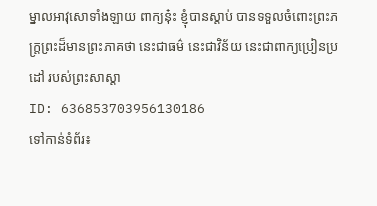ម្នាលអាវុសោទាំងឡាយ ពាក្យនុ៎ះ ខ្ញុំបានស្តាប់ បានទទួលចំពោះព្រះភក្ត្រព្រះដ៏មានព្រះភាគថា នេះជាធម៌ នេះជាវិន័យ នេះជាពាក្យប្រៀនប្រដៅ របស់ព្រះសាស្តា
ID: 636853703956130186
ទៅកាន់ទំព័រ៖